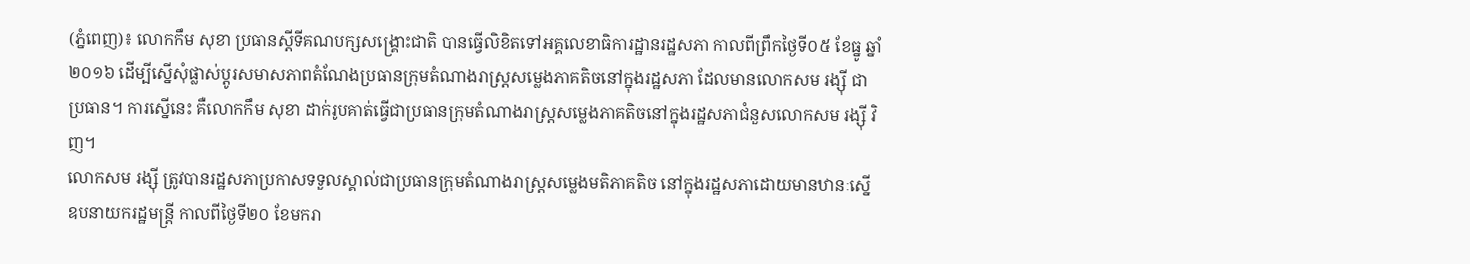(ភ្នំពេញ)៖ លោកកឹម សុខា ប្រធានស្តីទីគណបក្សសង្គ្រោះជាតិ បានធ្វើលិខិតទៅអគ្គលេខាធិការដ្ឋានរដ្ឋសភា កាលពីព្រឹកថ្ងៃទី០៥ ខែធ្នូ ឆ្នាំ២០១៦ ដើម្បីស្នើសុំផ្លាស់ប្តូរសមាសភាពតំណែងប្រធានក្រុមតំណាងរាស្ត្រសម្លេងភាគតិចនៅក្នុងរដ្ឋសភា ដែលមានលោកសម រង្ស៊ី ជាប្រធាន។ ការស្នើនេះ គឺលោកកឹម សុខា ដាក់រូបគាត់ធ្វើជាប្រធានក្រុមតំណាងរាស្ត្រសម្លេងភាគតិចនៅក្នុងរដ្ឋសភាជំនួសលោកសម រង្ស៊ី វិញ។
លោកសម រង្ស៊ី ត្រូវបានរដ្ឋសភាប្រកាសទទួលស្គាល់ជាប្រធានក្រុមតំណាងរាស្ត្រសម្លេងមតិភាគតិច នៅក្នុងរដ្ឋសភាដោយមានឋានៈស្នើឧបនាយករដ្ឋមន្ត្រី កាលពីថ្ងៃទី២០ ខែមករា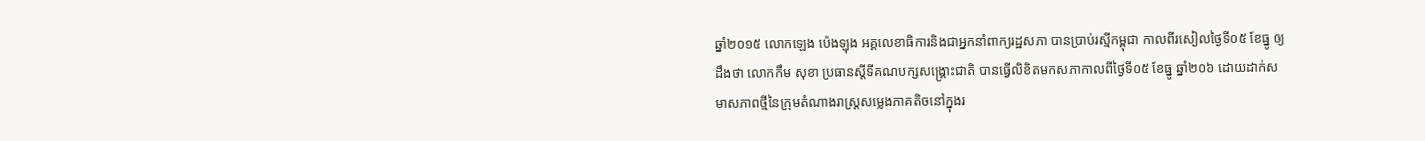ឆ្នាំ២០១៥ លោកឡេង ប៉េងឡុង អគ្គលេខាធិការនិងជាអ្នកនាំពាក្យរដ្ឋសភា បានប្រាប់រស្មីកម្ពុជា កាលពីរសៀលថ្ងៃទី០៥ ខែធ្នូ ឲ្យដឹងថា លោកកឹម សុខា ប្រធានស្តីទីគណបក្សសង្គ្រោះជាតិ បានធ្វើលិខិតមកសភាកាលពីថ្ងៃទី០៥ ខែធ្នូ ឆ្នាំ២០៦ ដោយដាក់សមាសភាពថ្មីនៃក្រុមតំណាងរាស្ត្រសម្លេងភាគតិចនៅក្នុងរ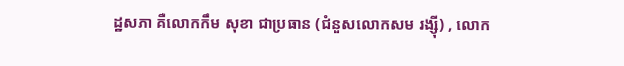ដ្ឋសភា គឺលោកកឹម សុខា ជាប្រធាន (ជំនួសលោកសម រង្ស៊ី) , លោក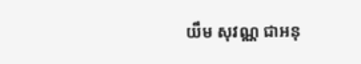យឹម សុវណ្ណ ជាអនុ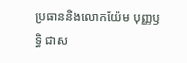ប្រធាននិងលោកយ៉ែម បុញ្ញឫទ្ធិ ជាស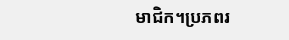មាជិក។ប្រភពរ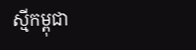ស្មីកម្ពុជា